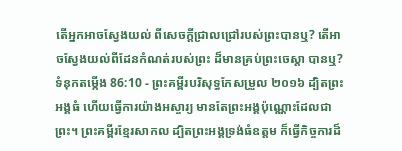តើអ្នកអាចស្វែងយល់ ពីសេចក្ដីជ្រាលជ្រៅរបស់ព្រះបានឬ? តើអាចស្វែងយល់ពីដែនកំណត់របស់ព្រះ ដ៏មានគ្រប់ព្រះចេស្តា បានឬ?
ទំនុកតម្កើង 86:10 - ព្រះគម្ពីរបរិសុទ្ធកែសម្រួល ២០១៦ ដ្បិតព្រះអង្គធំ ហើយធ្វើការយ៉ាងអស្ចារ្យ មានតែព្រះអង្គប៉ុណ្ណោះដែលជាព្រះ។ ព្រះគម្ពីរខ្មែរសាកល ដ្បិតព្រះអង្គទ្រង់ធំឧត្ដម ក៏ធ្វើកិច្ចការដ៏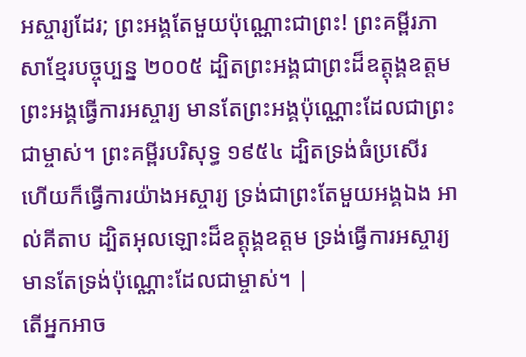អស្ចារ្យដែរ; ព្រះអង្គតែមួយប៉ុណ្ណោះជាព្រះ! ព្រះគម្ពីរភាសាខ្មែរបច្ចុប្បន្ន ២០០៥ ដ្បិតព្រះអង្គជាព្រះដ៏ឧត្តុង្គឧត្ដម ព្រះអង្គធ្វើការអស្ចារ្យ មានតែព្រះអង្គប៉ុណ្ណោះដែលជាព្រះជាម្ចាស់។ ព្រះគម្ពីរបរិសុទ្ធ ១៩៥៤ ដ្បិតទ្រង់ធំប្រសើរ ហើយក៏ធ្វើការយ៉ាងអស្ចារ្យ ទ្រង់ជាព្រះតែមួយអង្គឯង អាល់គីតាប ដ្បិតអុលឡោះដ៏ឧត្តុង្គឧត្ដម ទ្រង់ធ្វើការអស្ចារ្យ មានតែទ្រង់ប៉ុណ្ណោះដែលជាម្ចាស់។ |
តើអ្នកអាច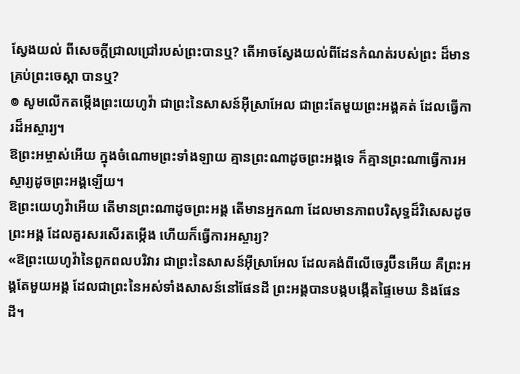ស្វែងយល់ ពីសេចក្ដីជ្រាលជ្រៅរបស់ព្រះបានឬ? តើអាចស្វែងយល់ពីដែនកំណត់របស់ព្រះ ដ៏មានគ្រប់ព្រះចេស្តា បានឬ?
៙ សូមលើកតម្កើងព្រះយេហូវ៉ា ជាព្រះនៃសាសន៍អ៊ីស្រាអែល ជាព្រះតែមួយព្រះអង្គគត់ ដែលធ្វើការដ៏អស្ចារ្យ។
ឱព្រះអម្ចាស់អើយ ក្នុងចំណោមព្រះទាំងឡាយ គ្មានព្រះណាដូចព្រះអង្គទេ ក៏គ្មានព្រះណាធ្វើការអស្ចារ្យដូចព្រះអង្គឡើយ។
ឱព្រះយេហូវ៉ាអើយ តើមានព្រះណាដូចព្រះអង្គ តើមានអ្នកណា ដែលមានភាពបរិសុទ្ធដ៏វិសេសដូចព្រះអង្គ ដែលគួរសរសើរតម្កើង ហើយក៏ធ្វើការអស្ចារ្យ?
«ឱព្រះយេហូវ៉ានៃពួកពលបរិវារ ជាព្រះនៃសាសន៍អ៊ីស្រាអែល ដែលគង់ពីលើចេរូប៊ីនអើយ គឺព្រះអង្គតែមួយអង្គ ដែលជាព្រះនៃអស់ទាំងសាសន៍នៅផែនដី ព្រះអង្គបានបង្កបង្កើតផ្ទៃមេឃ និងផែនដី។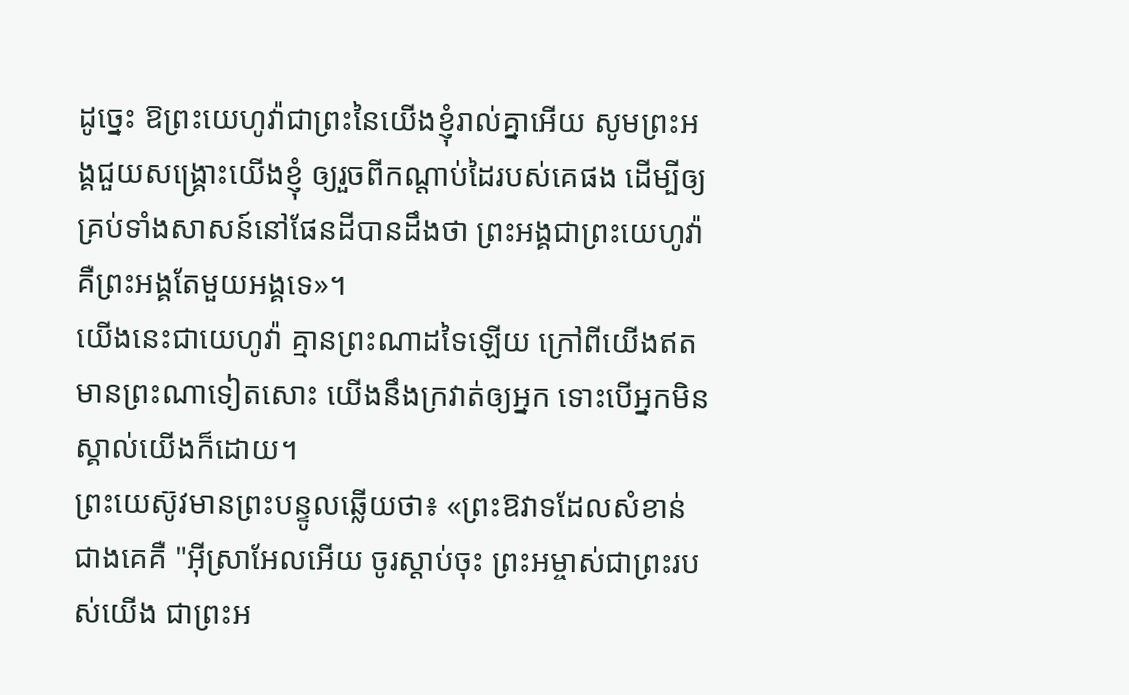ដូច្នេះ ឱព្រះយេហូវ៉ាជាព្រះនៃយើងខ្ញុំរាល់គ្នាអើយ សូមព្រះអង្គជួយសង្គ្រោះយើងខ្ញុំ ឲ្យរួចពីកណ្ដាប់ដៃរបស់គេផង ដើម្បីឲ្យគ្រប់ទាំងសាសន៍នៅផែនដីបានដឹងថា ព្រះអង្គជាព្រះយេហូវ៉ា គឺព្រះអង្គតែមួយអង្គទេ»។
យើងនេះជាយេហូវ៉ា គ្មានព្រះណាដទៃឡើយ ក្រៅពីយើងឥតមានព្រះណាទៀតសោះ យើងនឹងក្រវាត់ឲ្យអ្នក ទោះបើអ្នកមិនស្គាល់យើងក៏ដោយ។
ព្រះយេស៊ូវមានព្រះបន្ទូលឆ្លើយថា៖ «ព្រះឱវាទដែលសំខាន់ជាងគេគឺ "អ៊ីស្រាអែលអើយ ចូរស្តាប់ចុះ ព្រះអម្ចាស់ជាព្រះរបស់យើង ជាព្រះអ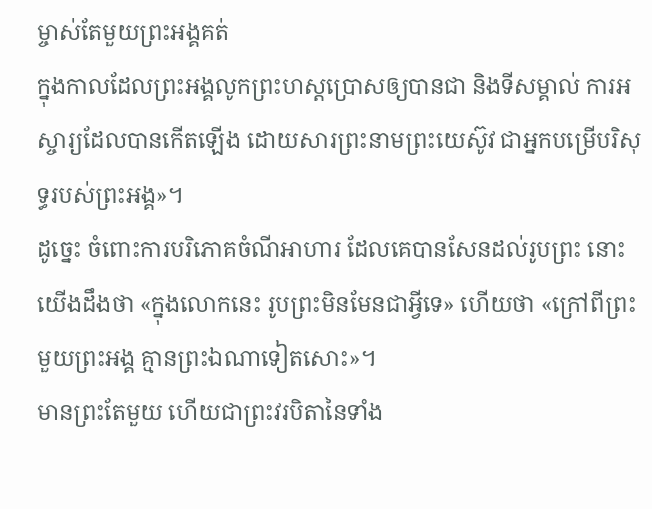ម្ចាស់តែមួយព្រះអង្គគត់
ក្នុងកាលដែលព្រះអង្គលូកព្រះហស្តប្រោសឲ្យបានជា និងទីសម្គាល់ ការអស្ចារ្យដែលបានកើតឡើង ដោយសារព្រះនាមព្រះយេស៊ូវ ជាអ្នកបម្រើបរិសុទ្ធរបស់ព្រះអង្គ»។
ដូច្នេះ ចំពោះការបរិភោគចំណីអាហារ ដែលគេបានសែនដល់រូបព្រះ នោះយើងដឹងថា «ក្នុងលោកនេះ រូបព្រះមិនមែនជាអ្វីទេ» ហើយថា «ក្រៅពីព្រះមួយព្រះអង្គ គ្មានព្រះឯណាទៀតសោះ»។
មានព្រះតែមួយ ហើយជាព្រះវរបិតានៃទាំង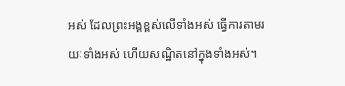អស់ ដែលព្រះអង្គខ្ពស់លើទាំងអស់ ធ្វើការតាមរយៈទាំងអស់ ហើយសណ្ឋិតនៅក្នុងទាំងអស់។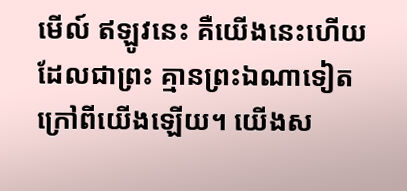មើល៍ ឥឡូវនេះ គឺយើងនេះហើយដែលជាព្រះ គ្មានព្រះឯណាទៀតក្រៅពីយើងឡើយ។ យើងស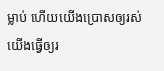ម្លាប់ ហើយយើងប្រោសឲ្យរស់ យើងធ្វើឲ្យរ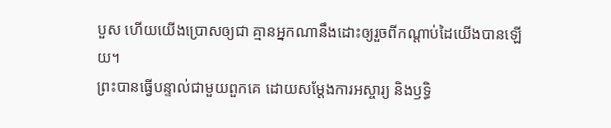បួស ហើយយើងប្រោសឲ្យជា គ្មានអ្នកណានឹងដោះឲ្យរួចពីកណ្ដាប់ដៃយើងបានឡើយ។
ព្រះបានធ្វើបន្ទាល់ជាមួយពួកគេ ដោយសម្តែងការអស្ចារ្យ និងឫទ្ធិ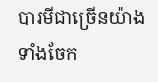បារមីជាច្រើនយ៉ាង ទាំងចែក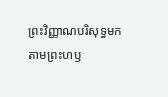ព្រះវិញ្ញាណបរិសុទ្ធមក តាមព្រះហឫ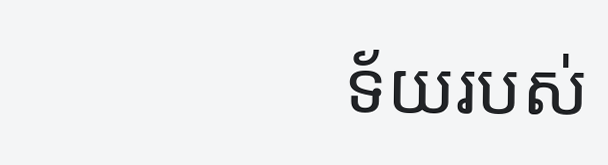ទ័យរបស់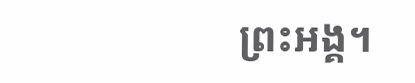ព្រះអង្គ។